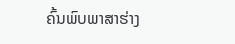ຄົ້ນພົບພາສາຮ່າງ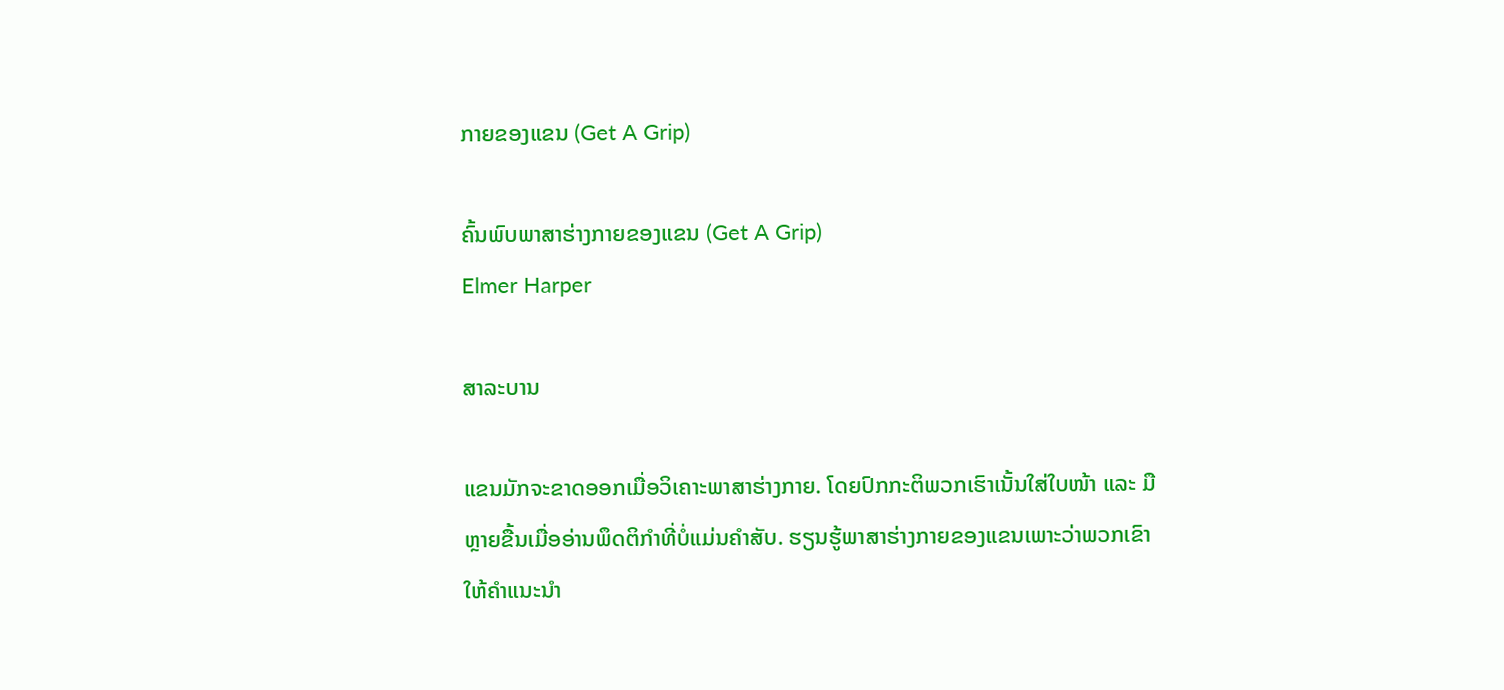ກາຍຂອງແຂນ (Get A Grip)

ຄົ້ນພົບພາສາຮ່າງກາຍຂອງແຂນ (Get A Grip)
Elmer Harper

ສາລະບານ

ແຂນມັກຈະຂາດອອກເມື່ອວິເຄາະພາສາຮ່າງກາຍ. ໂດຍປົກກະຕິພວກເຮົາເນັ້ນໃສ່ໃບໜ້າ ແລະ ມືຫຼາຍຂື້ນເມື່ອອ່ານພຶດຕິກຳທີ່ບໍ່ແມ່ນຄຳສັບ. ຮຽນຮູ້ພາສາຮ່າງກາຍຂອງແຂນເພາະວ່າພວກເຂົາໃຫ້ຄໍາແນະນໍາ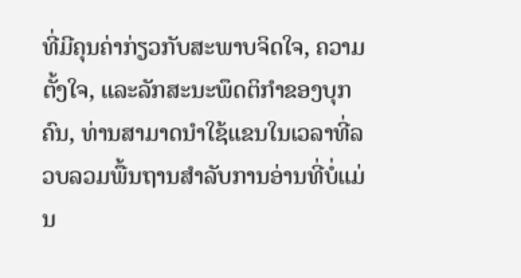ທີ່ມີຄຸນຄ່າກ່ຽວກັບສະພາບຈິດໃຈ, ຄວາມຕັ້ງໃຈ, ແລະລັກສະນະພຶດຕິກໍາຂອງບຸກຄົນ, ທ່ານສາມາດນໍາໃຊ້ແຂນໃນເວລາທີ່ລວບລວມພື້ນຖານສໍາລັບການອ່ານທີ່ບໍ່ແມ່ນ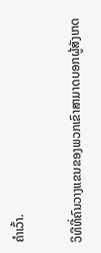ຄໍາເວົ້າ.

ວິທີທີ່ຄົນວາງແຂນຂອງພວກເຂົາສາມາດບອກຜູ້ສັງເກດ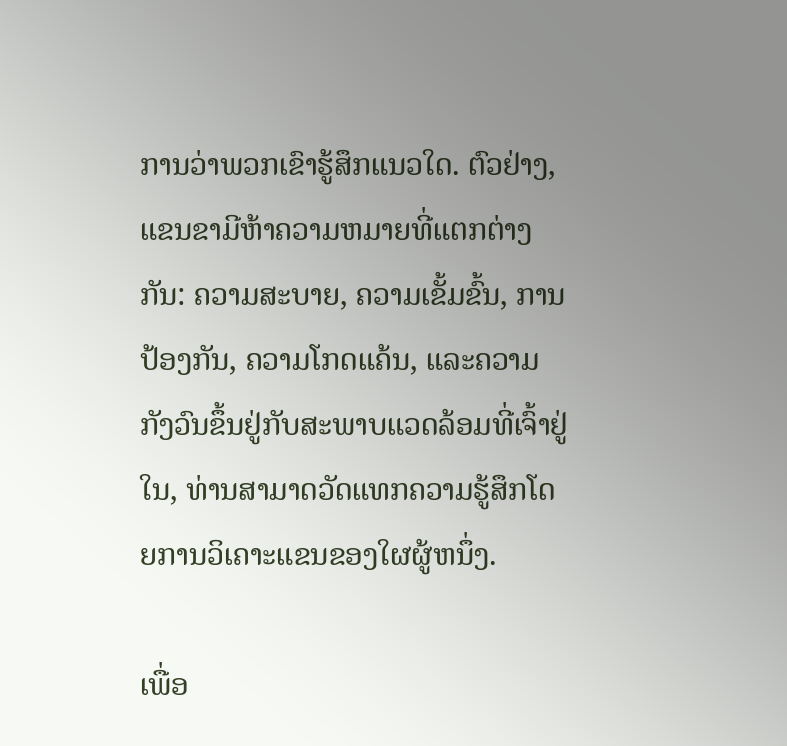ການວ່າພວກເຂົາຮູ້ສຶກແນວໃດ. ຕົວຢ່າງ, ແຂນຂາມີຫ້າຄວາມຫມາຍທີ່ແຕກຕ່າງກັນ: ຄວາມສະບາຍ, ຄວາມເຂັ້ມຂົ້ນ, ການປ້ອງກັນ, ຄວາມໂກດແຄ້ນ, ແລະຄວາມກັງວົນຂຶ້ນຢູ່ກັບສະພາບແວດລ້ອມທີ່ເຈົ້າຢູ່ໃນ, ທ່ານສາມາດວັດແທກຄວາມຮູ້ສຶກໂດຍການວິເຄາະແຂນຂອງໃຜຜູ້ຫນຶ່ງ.

ເພື່ອ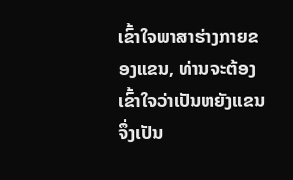ເຂົ້າໃຈພາສາຮ່າງກາຍຂອງແຂນ, ທ່ານຈະຕ້ອງເຂົ້າໃຈວ່າເປັນຫຍັງແຂນຈຶ່ງເປັນ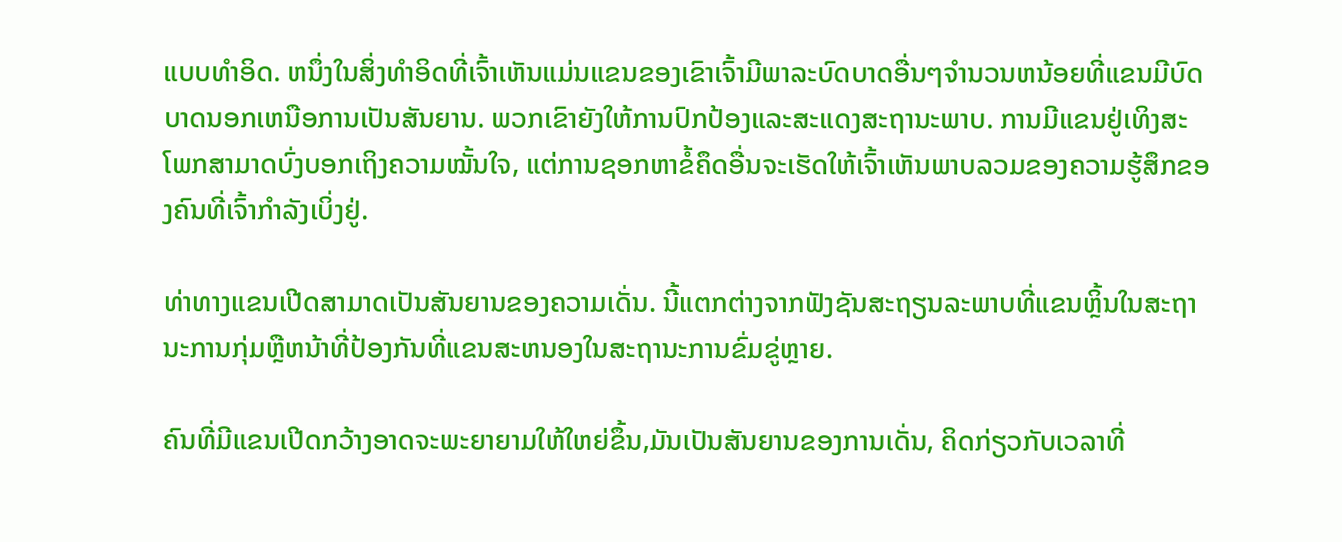ແບບທໍາອິດ. ຫນຶ່ງໃນສິ່ງທໍາອິດທີ່ເຈົ້າເຫັນແມ່ນແຂນຂອງເຂົາເຈົ້າມີພາລະບົດບາດອື່ນໆຈໍານວນຫນ້ອຍທີ່ແຂນມີບົດບາດນອກເຫນືອການເປັນສັນຍານ. ພວກເຂົາຍັງໃຫ້ການປົກປ້ອງແລະສະແດງສະຖານະພາບ. ການມີແຂນຢູ່ເທິງສະໂພກສາມາດບົ່ງບອກເຖິງຄວາມໝັ້ນໃຈ, ແຕ່ການຊອກຫາຂໍ້ຄຶດອື່ນຈະເຮັດໃຫ້ເຈົ້າເຫັນພາບລວມຂອງຄວາມຮູ້ສຶກຂອງຄົນທີ່ເຈົ້າກຳລັງເບິ່ງຢູ່.

ທ່າທາງແຂນເປີດສາມາດເປັນສັນຍານຂອງຄວາມເດັ່ນ. ນີ້ແຕກຕ່າງຈາກຟັງຊັນສະຖຽນລະພາບທີ່ແຂນຫຼິ້ນໃນສະຖານະການກຸ່ມຫຼືຫນ້າທີ່ປ້ອງກັນທີ່ແຂນສະຫນອງໃນສະຖານະການຂົ່ມຂູ່ຫຼາຍ.

ຄົນທີ່ມີແຂນເປີດກວ້າງອາດຈະພະຍາຍາມໃຫ້ໃຫຍ່ຂຶ້ນ,ມັນເປັນສັນຍານຂອງການເດັ່ນ, ຄິດກ່ຽວກັບເວລາທີ່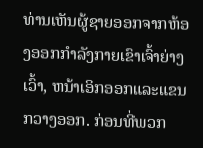ທ່ານເຫັນຜູ້ຊາຍອອກຈາກຫ້ອງອອກກໍາລັງກາຍເຂົາເຈົ້າຍ່າງເວົ້າ, ຫນ້າເອິກອອກແລະແຂນກວາງອອກ. ກ່ອນທີ່ພວກ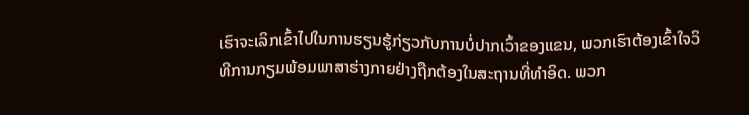ເຮົາຈະເລິກເຂົ້າໄປໃນການຮຽນຮູ້ກ່ຽວກັບການບໍ່ປາກເວົ້າຂອງແຂນ, ພວກເຮົາຕ້ອງເຂົ້າໃຈວິທີການກຽມພ້ອມພາສາຮ່າງກາຍຢ່າງຖືກຕ້ອງໃນສະຖານທີ່ທໍາອິດ. ພວກ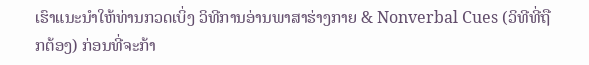ເຮົາແນະນໍາໃຫ້ທ່ານກວດເບິ່ງ ວິທີການອ່ານພາສາຮ່າງກາຍ & Nonverbal Cues (ວິທີທີ່ຖືກຕ້ອງ) ກ່ອນທີ່ຈະກ້າ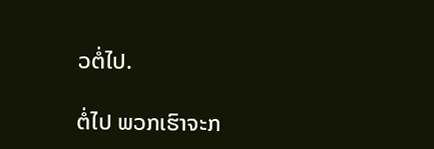ວຕໍ່ໄປ.

ຕໍ່ໄປ ພວກເຮົາຈະກ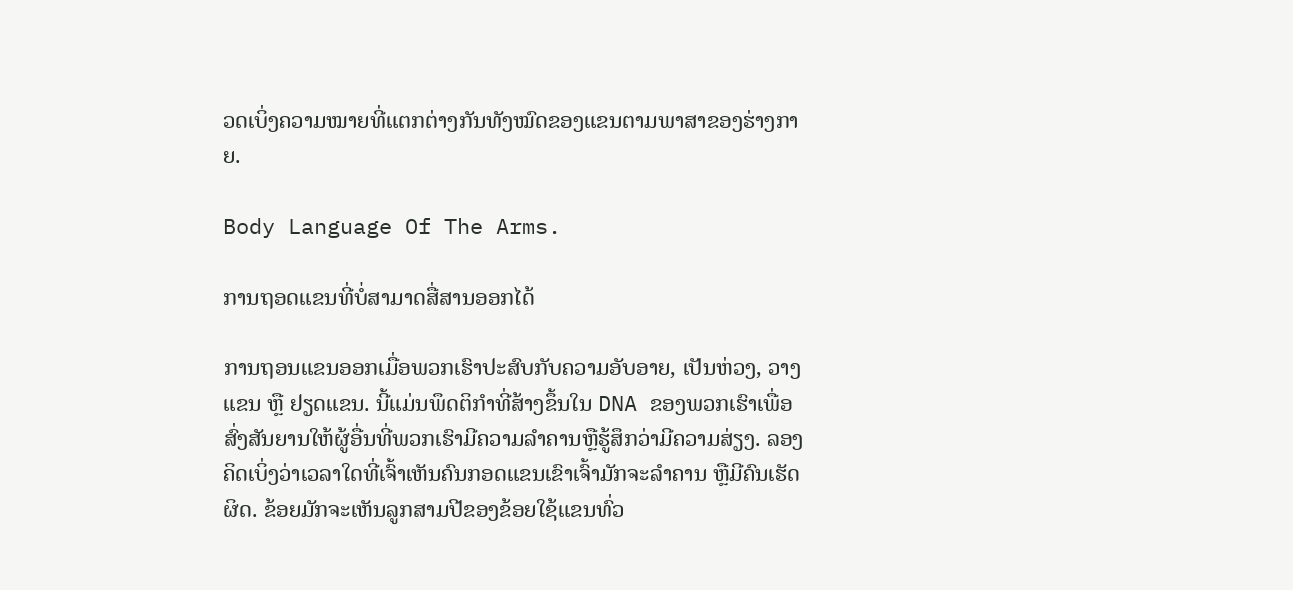ວດເບິ່ງຄວາມໝາຍທີ່ແຕກຕ່າງກັນທັງໝົດຂອງແຂນຕາມພາສາຂອງຮ່າງກາຍ.

Body Language Of The Arms.

ການຖອດແຂນທີ່ບໍ່ສາມາດສື່ສານອອກໄດ້

ການຖອນແຂນອອກເມື່ອພວກເຮົາປະສົບກັບຄວາມອັບອາຍ, ເປັນຫ່ວງ, ວາງແຂນ ຫຼື ຢຽດແຂນ. ນີ້ແມ່ນພຶດຕິກໍາທີ່ສ້າງຂຶ້ນໃນ DNA ຂອງພວກເຮົາເພື່ອສົ່ງສັນຍານໃຫ້ຜູ້ອື່ນທີ່ພວກເຮົາມີຄວາມລໍາຄານຫຼືຮູ້ສຶກວ່າມີຄວາມສ່ຽງ. ລອງຄິດເບິ່ງວ່າເວລາໃດທີ່ເຈົ້າເຫັນຄົນກອດແຂນເຂົາເຈົ້າມັກຈະລຳຄານ ຫຼືມີຄົນເຮັດຜິດ. ຂ້ອຍມັກຈະເຫັນລູກສາມປີຂອງຂ້ອຍໃຊ້ແຂນທົ່ວ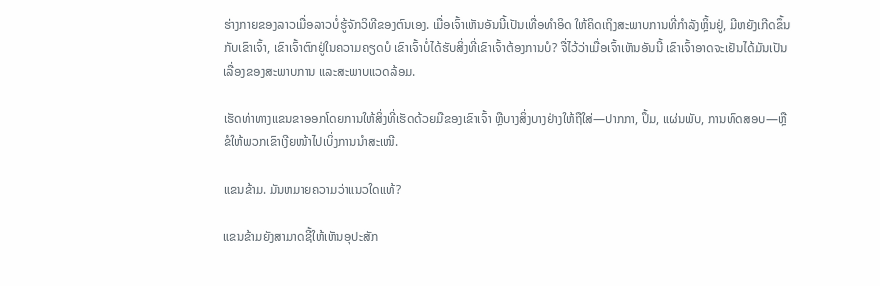ຮ່າງກາຍຂອງລາວເມື່ອລາວບໍ່ຮູ້ຈັກວິທີຂອງຕົນເອງ. ເມື່ອເຈົ້າເຫັນອັນນີ້ເປັນເທື່ອທຳອິດ ໃຫ້ຄິດເຖິງສະພາບການທີ່ກຳລັງຫຼິ້ນຢູ່, ມີຫຍັງເກີດຂຶ້ນກັບເຂົາເຈົ້າ, ເຂົາເຈົ້າຕົກຢູ່ໃນຄວາມຄຽດບໍ ເຂົາເຈົ້າບໍ່ໄດ້ຮັບສິ່ງທີ່ເຂົາເຈົ້າຕ້ອງການບໍ? ຈື່ໄວ້ວ່າເມື່ອເຈົ້າເຫັນອັນນີ້ ເຂົາເຈົ້າອາດຈະເຢັນໄດ້ມັນເປັນເລື່ອງຂອງສະພາບການ ແລະສະພາບແວດລ້ອມ.

ເຮັດທ່າທາງແຂນຂາອອກໂດຍການໃຫ້ສິ່ງທີ່ເຮັດດ້ວຍມືຂອງເຂົາເຈົ້າ ຫຼືບາງສິ່ງບາງຢ່າງໃຫ້ຖືໃສ່—ປາກກາ, ປຶ້ມ, ແຜ່ນພັບ, ການທົດສອບ—ຫຼືຂໍໃຫ້ພວກເຂົາເງີຍໜ້າໄປເບິ່ງການນຳສະເໜີ.

ແຂນຂ້າມ. ມັນຫມາຍຄວາມວ່າແນວໃດແທ້?

ແຂນຂ້າມຍັງສາມາດຊີ້ໃຫ້ເຫັນອຸປະສັກ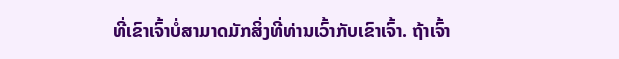ທີ່ເຂົາເຈົ້າບໍ່ສາມາດມັກສິ່ງທີ່ທ່ານເວົ້າກັບເຂົາເຈົ້າ. ຖ້າເຈົ້າ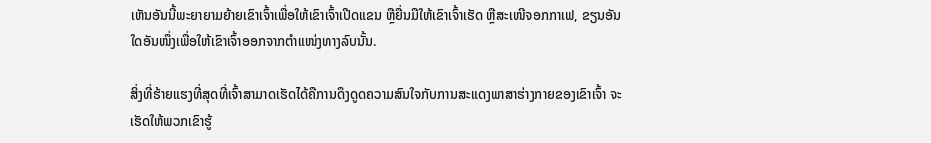ເຫັນອັນນີ້ພະຍາຍາມຍ້າຍເຂົາເຈົ້າເພື່ອໃຫ້ເຂົາເຈົ້າເປີດແຂນ ຫຼືຍື່ນມືໃຫ້ເຂົາເຈົ້າເຮັດ ຫຼືສະເໜີຈອກກາເຟ, ຂຽນອັນໃດອັນໜຶ່ງເພື່ອໃຫ້ເຂົາເຈົ້າອອກຈາກຕຳແໜ່ງທາງລົບນັ້ນ.

ສິ່ງທີ່ຮ້າຍແຮງທີ່ສຸດທີ່ເຈົ້າສາມາດເຮັດໄດ້ຄືການດຶງດູດຄວາມສົນໃຈກັບການສະແດງພາສາຮ່າງກາຍຂອງເຂົາເຈົ້າ ຈະເຮັດໃຫ້ພວກເຂົາຮູ້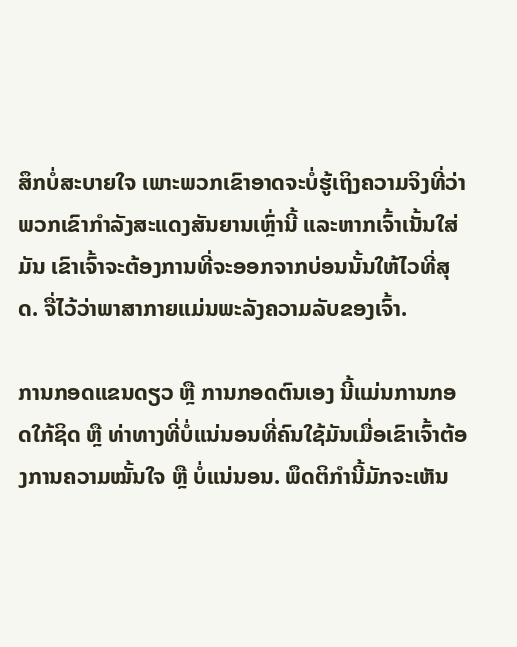ສຶກບໍ່ສະບາຍໃຈ ເພາະພວກເຂົາອາດຈະບໍ່ຮູ້ເຖິງຄວາມຈິງທີ່ວ່າພວກເຂົາກຳລັງສະແດງສັນຍານເຫຼົ່ານີ້ ແລະຫາກເຈົ້າເນັ້ນໃສ່ມັນ ເຂົາເຈົ້າຈະຕ້ອງການທີ່ຈະອອກຈາກບ່ອນນັ້ນໃຫ້ໄວທີ່ສຸດ. ຈື່ໄວ້ວ່າພາສາກາຍແມ່ນພະລັງຄວາມລັບຂອງເຈົ້າ.

ການກອດແຂນດຽວ ຫຼື ການກອດຕົນເອງ ນີ້ແມ່ນການກອດໃກ້ຊິດ ຫຼື ທ່າທາງທີ່ບໍ່ແນ່ນອນທີ່ຄົນໃຊ້ມັນເມື່ອເຂົາເຈົ້າຕ້ອງການຄວາມໝັ້ນໃຈ ຫຼື ບໍ່ແນ່ນອນ. ພຶດຕິກຳນີ້ມັກຈະເຫັນ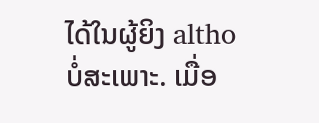ໄດ້ໃນຜູ້ຍິງ altho ບໍ່ສະເພາະ. ເມື່ອ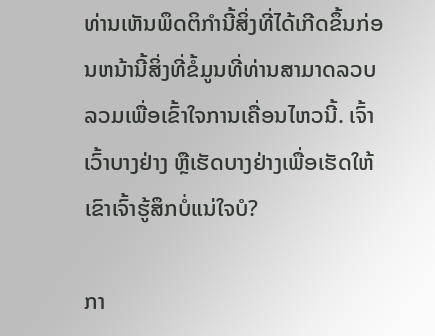ທ່ານເຫັນພຶດຕິກໍານີ້ສິ່ງທີ່ໄດ້ເກີດຂຶ້ນກ່ອນຫນ້ານີ້ສິ່ງທີ່ຂໍ້ມູນທີ່ທ່ານສາມາດລວບລວມເພື່ອເຂົ້າໃຈການເຄື່ອນໄຫວນີ້. ເຈົ້າເວົ້າບາງຢ່າງ ຫຼືເຮັດບາງຢ່າງເພື່ອເຮັດໃຫ້ເຂົາເຈົ້າຮູ້ສຶກບໍ່ແນ່ໃຈບໍ?

ກາ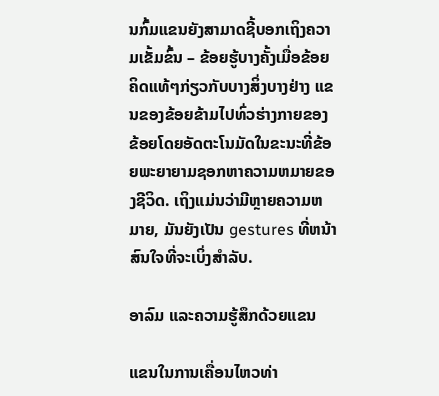ນກົ້ມແຂນຍັງສາມາດຊີ້ບອກເຖິງຄວາມເຂັ້ມຂົ້ນ – ຂ້ອຍຮູ້ບາງຄັ້ງເມື່ອຂ້ອຍຄິດແທ້ໆກ່ຽວກັບບາງສິ່ງບາງຢ່າງ ແຂນຂອງຂ້ອຍຂ້າມໄປທົ່ວຮ່າງກາຍຂອງຂ້ອຍໂດຍອັດຕະໂນມັດໃນຂະນະທີ່ຂ້ອຍພະຍາຍາມຊອກຫາຄວາມຫມາຍຂອງຊີວິດ. ເຖິງແມ່ນວ່າມີຫຼາຍຄວາມຫມາຍ, ມັນຍັງເປັນ gestures ທີ່ຫນ້າສົນໃຈທີ່ຈະເບິ່ງສໍາລັບ.

ອາລົມ ແລະຄວາມຮູ້ສຶກດ້ວຍແຂນ

ແຂນໃນການເຄື່ອນໄຫວທ່າ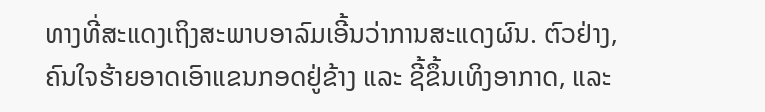ທາງທີ່ສະແດງເຖິງສະພາບອາລົມເອີ້ນວ່າການສະແດງຜົນ. ຕົວຢ່າງ, ຄົນໃຈຮ້າຍອາດເອົາແຂນກອດຢູ່ຂ້າງ ແລະ ຊີ້ຂຶ້ນເທິງອາກາດ, ແລະ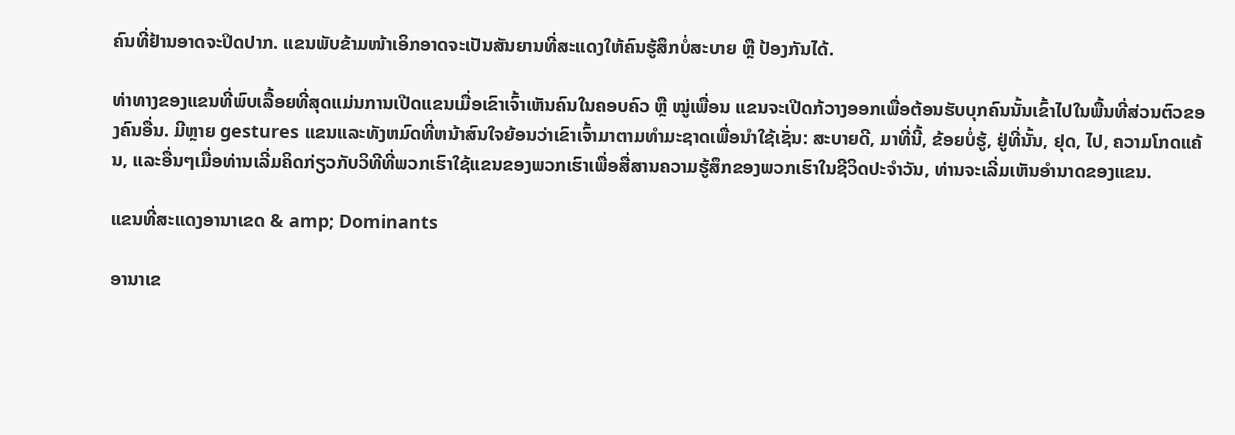ຄົນທີ່ຢ້ານອາດຈະປິດປາກ. ແຂນພັບຂ້າມໜ້າເອິກອາດຈະເປັນສັນຍານທີ່ສະແດງໃຫ້ຄົນຮູ້ສຶກບໍ່ສະບາຍ ຫຼື ປ້ອງກັນໄດ້.

ທ່າທາງຂອງແຂນທີ່ພົບເລື້ອຍທີ່ສຸດແມ່ນການເປີດແຂນເມື່ອເຂົາເຈົ້າເຫັນຄົນໃນຄອບຄົວ ຫຼື ໝູ່ເພື່ອນ ແຂນຈະເປີດກ້ວາງອອກເພື່ອຕ້ອນຮັບບຸກຄົນນັ້ນເຂົ້າໄປໃນພື້ນທີ່ສ່ວນຕົວຂອງຄົນອື່ນ. ມີຫຼາຍ gestures ແຂນແລະທັງຫມົດທີ່ຫນ້າສົນໃຈຍ້ອນວ່າເຂົາເຈົ້າມາຕາມທໍາມະຊາດເພື່ອນໍາໃຊ້ເຊັ່ນ: ສະບາຍດີ, ມາທີ່ນີ້, ຂ້ອຍບໍ່ຮູ້, ຢູ່ທີ່ນັ້ນ, ຢຸດ, ໄປ, ຄວາມໂກດແຄ້ນ, ແລະອື່ນໆເມື່ອທ່ານເລີ່ມຄິດກ່ຽວກັບວິທີທີ່ພວກເຮົາໃຊ້ແຂນຂອງພວກເຮົາເພື່ອສື່ສານຄວາມຮູ້ສຶກຂອງພວກເຮົາໃນຊີວິດປະຈໍາວັນ, ທ່ານຈະເລີ່ມເຫັນອໍານາດຂອງແຂນ.

ແຂນທີ່ສະແດງອານາເຂດ & amp; Dominants

ອານາເຂ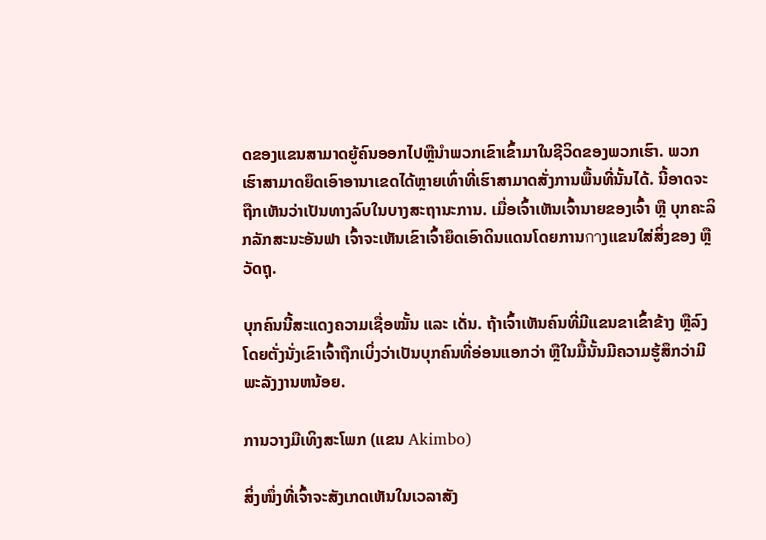ດຂອງແຂນສາມາດຍູ້ຄົນອອກໄປຫຼືນໍາພວກເຂົາເຂົ້າມາໃນຊີວິດຂອງພວກເຮົາ. ພວກເຮົາສາມາດຍຶດເອົາອານາເຂດໄດ້ຫຼາຍເທົ່າທີ່ເຮົາສາມາດສັ່ງການພື້ນທີ່ນັ້ນໄດ້. ນີ້ອາດຈະຖືກເຫັນວ່າເປັນທາງລົບໃນບາງສະຖານະການ. ເມື່ອເຈົ້າເຫັນເຈົ້ານາຍຂອງເຈົ້າ ຫຼື ບຸກຄະລິກລັກສະນະອັນຟາ ເຈົ້າຈະເຫັນເຂົາເຈົ້າຍຶດເອົາດິນແດນໂດຍການกาງແຂນໃສ່ສິ່ງຂອງ ຫຼື ວັດຖຸ.

ບຸກຄົນນີ້ສະແດງຄວາມເຊື່ອໝັ້ນ ແລະ ເດັ່ນ. ຖ້າເຈົ້າເຫັນຄົນທີ່ມີແຂນຂາເຂົ້າຂ້າງ ຫຼືລົງໂດຍຕັ່ງນັ່ງເຂົາເຈົ້າຖືກເບິ່ງວ່າເປັນບຸກຄົນທີ່ອ່ອນແອກວ່າ ຫຼືໃນມື້ນັ້ນມີຄວາມຮູ້ສຶກວ່າມີພະລັງງານຫນ້ອຍ.

ການວາງມືເທິງສະໂພກ (ແຂນ Akimbo)

ສິ່ງໜຶ່ງທີ່ເຈົ້າຈະສັງເກດເຫັນໃນເວລາສັງ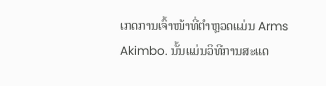ເກດການເຈົ້າໜ້າທີ່ຕຳຫຼວດແມ່ນ Arms Akimbo. ນັ້ນແມ່ນວິທີການສະແດ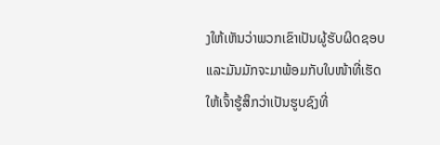ງໃຫ້ເຫັນວ່າພວກເຂົາເປັນຜູ້ຮັບຜິດຊອບ ແລະມັນມັກຈະມາພ້ອມກັບໃບໜ້າທີ່ເຮັດໃຫ້ເຈົ້າຮູ້ສຶກວ່າເປັນຮູບຊົງທີ່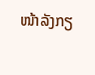ໜ້າລັງກຽ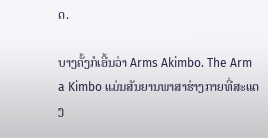ດ.

ບາງຄັ້ງກໍເອີ້ນວ່າ Arms Akimbo. The Arm a Kimbo ແມ່ນສັນຍານພາສາຮ່າງກາຍທີ່ສະແດງ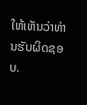ໃຫ້ເຫັນວ່າທ່ານຮັບຜິດຊອບ.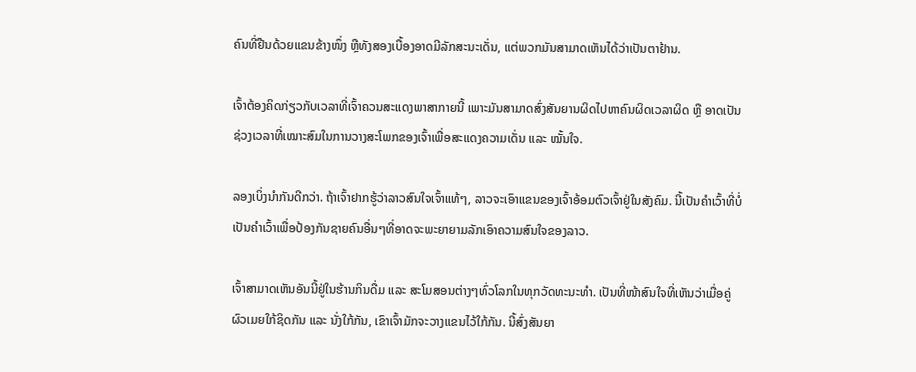ຄົນທີ່ຢືນດ້ວຍແຂນຂ້າງໜຶ່ງ ຫຼືທັງສອງເບື້ອງອາດມີລັກສະນະເດັ່ນ, ແຕ່ພວກມັນສາມາດເຫັນໄດ້ວ່າເປັນຕາຢ້ານ.

ເຈົ້າຕ້ອງຄິດກ່ຽວກັບເວລາທີ່ເຈົ້າຄວນສະແດງພາສາກາຍນີ້ ເພາະມັນສາມາດສົ່ງສັນຍານຜິດໄປຫາຄົນຜິດເວລາຜິດ ຫຼື ອາດເປັນຊ່ວງເວລາທີ່ເໝາະສົມໃນການວາງສະໂພກຂອງເຈົ້າເພື່ອສະແດງຄວາມເດັ່ນ ແລະ ໝັ້ນໃຈ.

ລອງເບິ່ງນຳກັນດີກວ່າ. ຖ້າເຈົ້າຢາກຮູ້ວ່າລາວສົນໃຈເຈົ້າແທ້ໆ, ລາວຈະເອົາແຂນຂອງເຈົ້າອ້ອມຕົວເຈົ້າຢູ່ໃນສັງຄົມ. ນີ້ເປັນຄຳເວົ້າທີ່ບໍ່ເປັນຄຳເວົ້າເພື່ອປ້ອງກັນຊາຍຄົນອື່ນໆທີ່ອາດຈະພະຍາຍາມລັກເອົາຄວາມສົນໃຈຂອງລາວ.

ເຈົ້າສາມາດເຫັນອັນນີ້ຢູ່ໃນຮ້ານກິນດື່ມ ແລະ ສະໂມສອນຕ່າງໆທົ່ວໂລກໃນທຸກວັດທະນະທຳ. ເປັນທີ່ໜ້າສົນໃຈທີ່ເຫັນວ່າເມື່ອຄູ່ຜົວເມຍໃກ້ຊິດກັນ ແລະ ນັ່ງໃກ້ກັນ, ເຂົາເຈົ້າມັກຈະວາງແຂນໄວ້ໃກ້ກັນ. ນີ້ສົ່ງສັນຍາ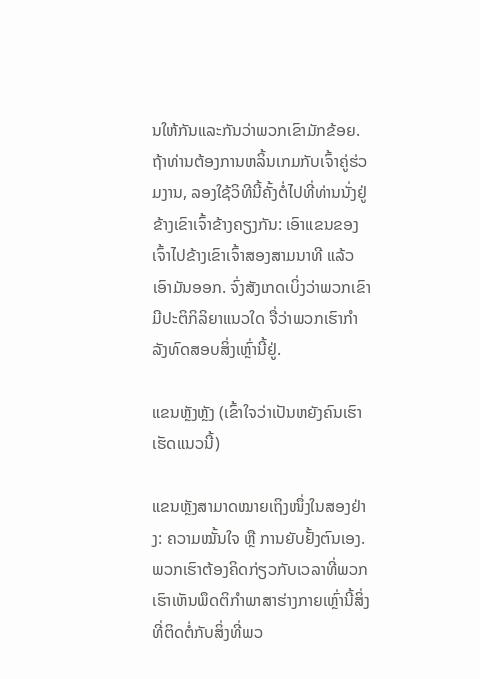ນໃຫ້ກັນແລະກັນວ່າພວກເຂົາມັກຂ້ອຍ. ຖ້າທ່ານຕ້ອງການຫລິ້ນເກມກັບເຈົ້າຄູ່ຮ່ວມງານ, ລອງໃຊ້ວິທີນີ້ຄັ້ງຕໍ່ໄປທີ່ທ່ານນັ່ງຢູ່ຂ້າງເຂົາເຈົ້າຂ້າງຄຽງກັນ: ເອົາແຂນຂອງເຈົ້າໄປຂ້າງເຂົາເຈົ້າສອງສາມນາທີ ແລ້ວເອົາມັນອອກ. ຈົ່ງສັງເກດເບິ່ງວ່າພວກເຂົາມີປະຕິກິລິຍາແນວໃດ ຈື່ວ່າພວກເຮົາກຳລັງທົດສອບສິ່ງເຫຼົ່ານີ້ຢູ່.

ແຂນຫຼັງຫຼັງ (ເຂົ້າໃຈວ່າເປັນຫຍັງຄົນເຮົາເຮັດແນວນີ້)

ແຂນຫຼັງສາມາດໝາຍເຖິງໜຶ່ງໃນສອງຢ່າງ: ຄວາມໝັ້ນໃຈ ຫຼື ການຍັບຢັ້ງຕົນເອງ. ພວກເຮົາຕ້ອງຄິດກ່ຽວກັບເວລາທີ່ພວກເຮົາເຫັນພຶດຕິກໍາພາສາຮ່າງກາຍເຫຼົ່ານີ້ສິ່ງທີ່ຕິດຕໍ່ກັບສິ່ງທີ່ພວ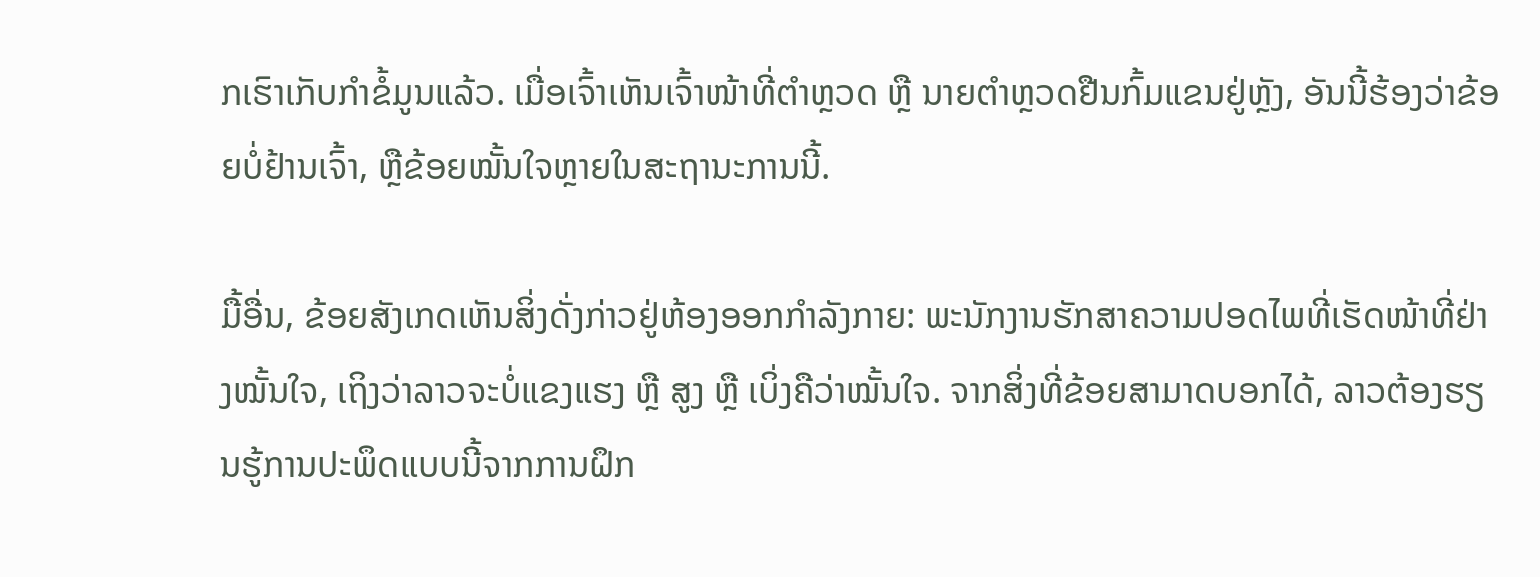ກເຮົາເກັບກໍາຂໍ້ມູນແລ້ວ. ເມື່ອເຈົ້າເຫັນເຈົ້າໜ້າທີ່ຕຳຫຼວດ ຫຼື ນາຍຕຳຫຼວດຢືນກົ້ມແຂນຢູ່ຫຼັງ, ອັນນີ້ຮ້ອງວ່າຂ້ອຍບໍ່ຢ້ານເຈົ້າ, ຫຼືຂ້ອຍໝັ້ນໃຈຫຼາຍໃນສະຖານະການນີ້.

ມື້ອື່ນ, ຂ້ອຍສັງເກດເຫັນສິ່ງດັ່ງກ່າວຢູ່ຫ້ອງອອກກຳລັງກາຍ: ພະນັກງານຮັກສາຄວາມປອດໄພທີ່ເຮັດໜ້າທີ່ຢ່າງໝັ້ນໃຈ, ເຖິງວ່າລາວຈະບໍ່ແຂງແຮງ ຫຼື ສູງ ຫຼື ເບິ່ງຄືວ່າໝັ້ນໃຈ. ຈາກສິ່ງທີ່ຂ້ອຍສາມາດບອກໄດ້, ລາວຕ້ອງຮຽນຮູ້ການປະພຶດແບບນີ້ຈາກການຝຶກ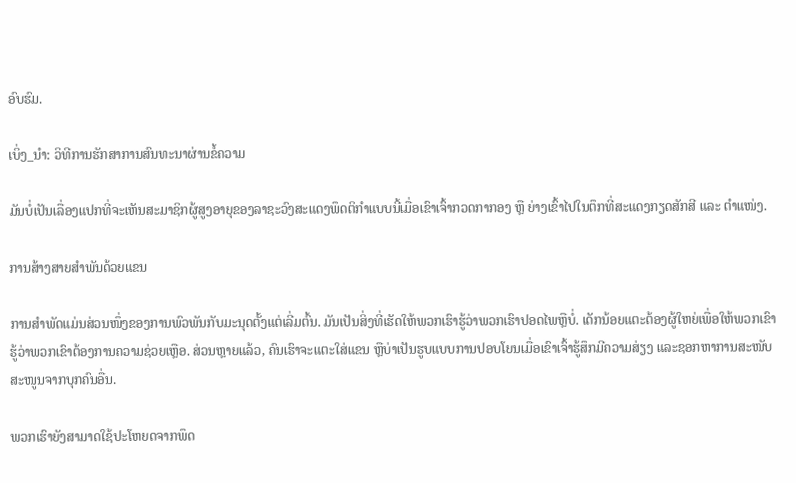ອົບຮົມ.

ເບິ່ງ_ນຳ: ວິທີການຮັກສາການສົນທະນາຜ່ານຂໍ້ຄວາມ

ມັນບໍ່ເປັນເລື່ອງແປກທີ່ຈະເຫັນສະມາຊິກຜູ້ສູງອາຍຸຂອງລາຊະວົງສະແດງພຶດຕິກຳແບບນີ້ເມື່ອເຂົາເຈົ້າກວດກາກອງ ຫຼື ຍ່າງເຂົ້າໄປໃນຕຶກທີ່ສະແດງກຽດສັກສີ ແລະ ຕໍາແໜ່ງ.

ການສ້າງສາຍສຳພັນດ້ວຍແຂນ

ການສຳພັດແມ່ນສ່ວນໜຶ່ງຂອງການພົວພັນກັບມະນຸດຕັ້ງແຕ່ເລີ່ມຕົ້ນ. ມັນເປັນສິ່ງທີ່ເຮັດໃຫ້ພວກເຮົາຮູ້ວ່າພວກເຮົາປອດໄພຫຼືບໍ່. ເດັກນ້ອຍແຕະຕ້ອງຜູ້ໃຫຍ່ເພື່ອໃຫ້ພວກເຂົາຮູ້ວ່າພວກເຂົາຕ້ອງການຄວາມຊ່ວຍເຫຼືອ. ສ່ວນຫຼາຍແລ້ວ, ຄົນເຮົາຈະແຕະໃສ່ແຂນ ຫຼືບ່າເປັນຮູບແບບການປອບໂຍນເມື່ອເຂົາເຈົ້າຮູ້ສຶກມີຄວາມສ່ຽງ ແລະຊອກຫາການສະໜັບສະໜູນຈາກບຸກຄົນອື່ນ.

ພວກເຮົາຍັງສາມາດໃຊ້ປະໂຫຍດຈາກພຶດ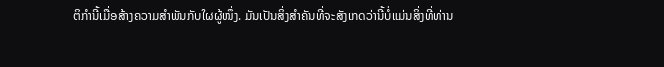ຕິກຳນີ້ເມື່ອສ້າງຄວາມສໍາພັນກັບໃຜຜູ້ໜຶ່ງ. ມັນເປັນສິ່ງສໍາຄັນທີ່ຈະສັງເກດວ່ານີ້ບໍ່ແມ່ນສິ່ງທີ່ທ່ານ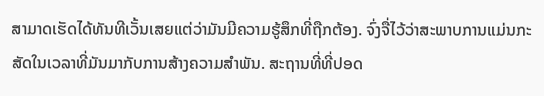ສາມາດເຮັດໄດ້ທັນທີເວັ້ນເສຍແຕ່ວ່າມັນມີຄວາມຮູ້ສຶກທີ່ຖືກຕ້ອງ. ຈົ່ງຈື່ໄວ້ວ່າສະພາບການແມ່ນກະສັດໃນເວລາທີ່ມັນມາກັບການສ້າງຄວາມສໍາພັນ. ສະຖານທີ່ທີ່ປອດ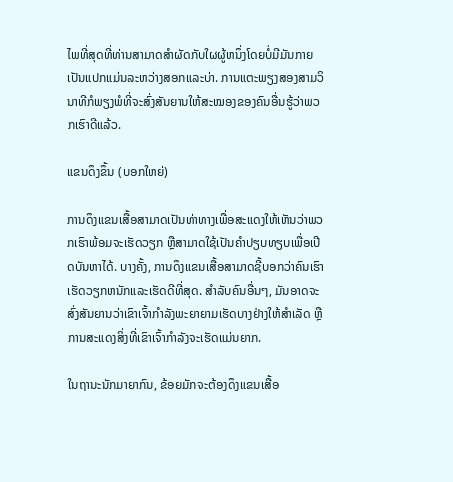ໄພທີ່ສຸດທີ່ທ່ານສາມາດສໍາຜັດກັບໃຜຜູ້ຫນຶ່ງໂດຍບໍ່ມີມັນກາຍເປັນແປກແມ່ນລະຫວ່າງສອກແລະບ່າ. ການແຕະພຽງສອງສາມວິນາທີກໍພຽງພໍທີ່ຈະສົ່ງສັນຍານໃຫ້ສະໝອງຂອງຄົນອື່ນຮູ້ວ່າພວກເຮົາດີແລ້ວ.

ແຂນດຶງຂຶ້ນ (ບອກໃຫຍ່)

ການດຶງແຂນເສື້ອສາມາດເປັນທ່າທາງເພື່ອສະແດງໃຫ້ເຫັນວ່າພວກເຮົາພ້ອມຈະເຮັດວຽກ ຫຼືສາມາດໃຊ້ເປັນຄຳປຽບທຽບເພື່ອເປີດບັນຫາໄດ້. ບາງຄັ້ງ, ການດຶງແຂນເສື້ອສາມາດຊີ້ບອກວ່າຄົນເຮົາເຮັດວຽກຫນັກແລະເຮັດດີທີ່ສຸດ. ສຳລັບຄົນອື່ນໆ, ມັນອາດຈະສົ່ງສັນຍານວ່າເຂົາເຈົ້າກຳລັງພະຍາຍາມເຮັດບາງຢ່າງໃຫ້ສຳເລັດ ຫຼື ການສະແດງສິ່ງທີ່ເຂົາເຈົ້າກຳລັງຈະເຮັດແມ່ນຍາກ.

ໃນຖານະນັກມາຍາກົນ, ຂ້ອຍມັກຈະຕ້ອງດຶງແຂນເສື້ອ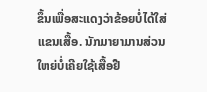ຂຶ້ນເພື່ອສະແດງວ່າຂ້ອຍບໍ່ໄດ້ໃສ່ແຂນເສື້ອ. ນັກມາຍາມານສ່ວນໃຫຍ່ບໍ່ເຄີຍໃຊ້ເສື້ອຢື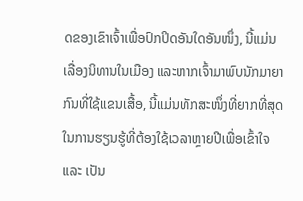ດຂອງເຂົາເຈົ້າເພື່ອປົກປິດອັນໃດອັນໜຶ່ງ, ນີ້ແມ່ນເລື່ອງນິທານໃນເມືອງ ແລະຫາກເຈົ້າມາພົບນັກມາຍາກົນທີ່ໃຊ້ແຂນເສື້ອ, ນີ້ແມ່ນທັກສະໜຶ່ງທີ່ຍາກທີ່ສຸດໃນການຮຽນຮູ້ທີ່ຕ້ອງໃຊ້ເວລາຫຼາຍປີເພື່ອເຂົ້າໃຈ ແລະ ເປັນ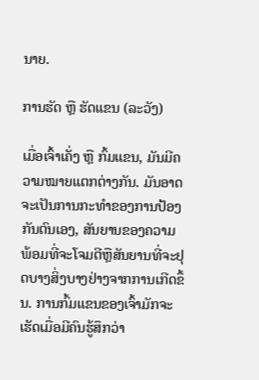ນາຍ.

ການຮັດ ຫຼື ຮັດແຂນ (ລະວັງ)

ເມື່ອເຈົ້າເຄັ່ງ ຫຼື ກົ້ມແຂນ, ມັນມີຄວາມໝາຍແຕກຕ່າງກັນ. ມັນອາດຈະເປັນການກະທໍາຂອງການປ້ອງກັນຕົນເອງ, ສັນຍານຂອງຄວາມພ້ອມທີ່ຈະໂຈມຕີຫຼືສັນຍານທີ່ຈະຢຸດບາງສິ່ງບາງຢ່າງຈາກການເກີດຂຶ້ນ. ການກົ້ມແຂນຂອງເຈົ້າມັກຈະເຮັດເມື່ອມີຄົນຮູ້ສຶກວ່າ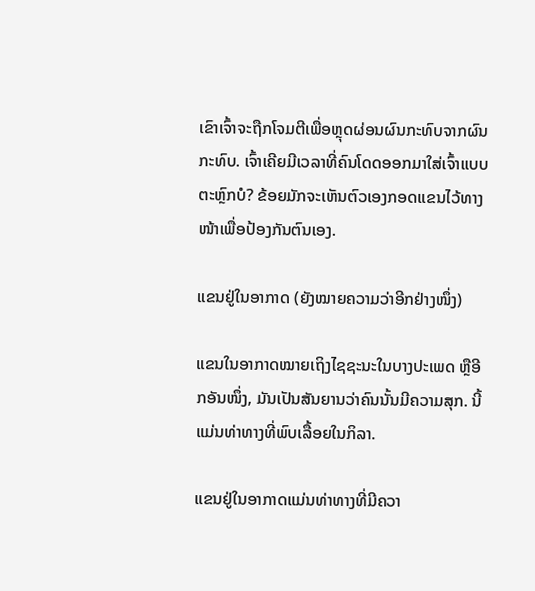ເຂົາເຈົ້າຈະຖືກໂຈມຕີເພື່ອຫຼຸດຜ່ອນຜົນກະທົບຈາກຜົນກະທົບ. ເຈົ້າເຄີຍມີເວລາທີ່ຄົນໂດດອອກມາໃສ່ເຈົ້າແບບຕະຫຼົກບໍ? ຂ້ອຍມັກຈະເຫັນຕົວເອງກອດແຂນໄວ້ທາງໜ້າເພື່ອປ້ອງກັນຕົນເອງ.

ແຂນຢູ່ໃນອາກາດ (ຍັງໝາຍຄວາມວ່າອີກຢ່າງໜຶ່ງ)

ແຂນໃນອາກາດໝາຍເຖິງໄຊຊະນະໃນບາງປະເພດ ຫຼືອີກອັນໜຶ່ງ, ມັນເປັນສັນຍານວ່າຄົນນັ້ນມີຄວາມສຸກ. ນີ້ແມ່ນທ່າທາງທີ່ພົບເລື້ອຍໃນກິລາ.

ແຂນຢູ່ໃນອາກາດແມ່ນທ່າທາງທີ່ມີຄວາ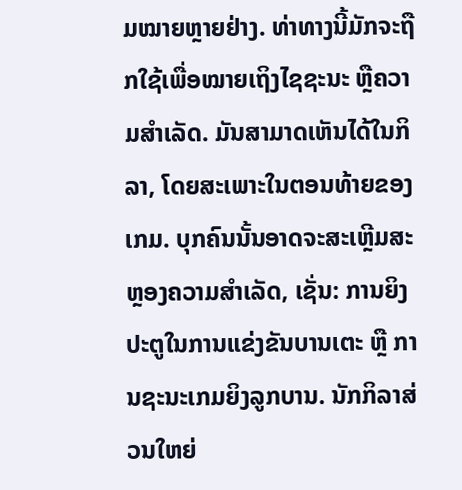ມໝາຍຫຼາຍຢ່າງ. ທ່າທາງນີ້ມັກຈະຖືກໃຊ້ເພື່ອໝາຍເຖິງໄຊຊະນະ ຫຼືຄວາມສຳເລັດ. ມັນສາມາດເຫັນໄດ້ໃນກິລາ, ໂດຍສະເພາະໃນຕອນທ້າຍຂອງເກມ. ບຸກຄົນນັ້ນອາດຈະສະເຫຼີມສະຫຼອງຄວາມສຳເລັດ, ເຊັ່ນ: ການຍິງປະຕູໃນການແຂ່ງຂັນບານເຕະ ຫຼື ການຊະນະເກມຍິງລູກບານ. ນັກກິລາສ່ວນໃຫຍ່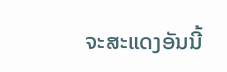ຈະສະແດງອັນນີ້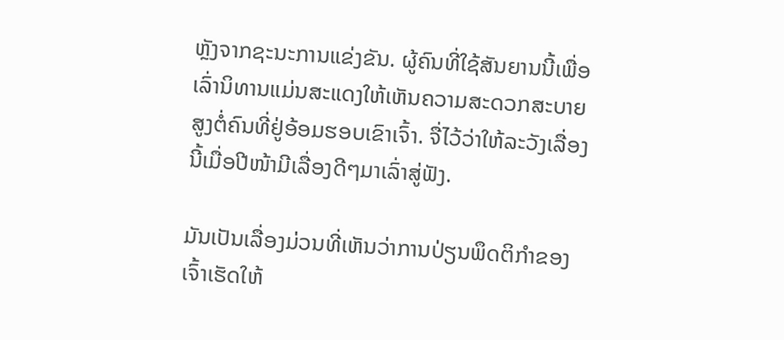ຫຼັງຈາກຊະນະການແຂ່ງຂັນ. ຜູ້ຄົນທີ່ໃຊ້ສັນຍານນີ້ເພື່ອເລົ່ານິທານແມ່ນສະແດງໃຫ້ເຫັນຄວາມສະດວກສະບາຍສູງຕໍ່ຄົນທີ່ຢູ່ອ້ອມຮອບເຂົາເຈົ້າ. ຈື່ໄວ້ວ່າໃຫ້ລະວັງເລື່ອງນີ້ເມື່ອປີໜ້າມີເລື່ອງດີໆມາເລົ່າສູ່ຟັງ.

ມັນເປັນເລື່ອງມ່ວນທີ່ເຫັນວ່າການປ່ຽນພຶດຕິກຳຂອງເຈົ້າເຮັດໃຫ້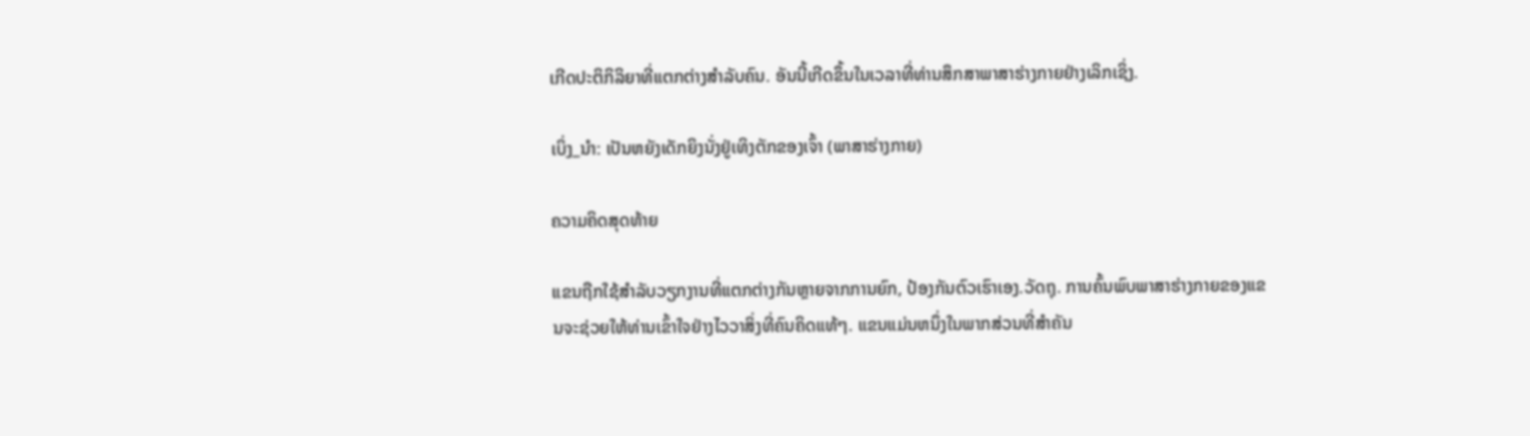ເກີດປະຕິກິລິຍາທີ່ແຕກຕ່າງສຳລັບຄົນ. ອັນນີ້ເກີດຂຶ້ນໃນເວລາທີ່ທ່ານສຶກສາພາສາຮ່າງກາຍຢ່າງເລິກເຊິ່ງ.

ເບິ່ງ_ນຳ: ເປັນຫຍັງເດັກຍິງນັ່ງຢູ່ເທິງຕັກຂອງເຈົ້າ (ພາສາຮ່າງກາຍ)

ຄວາມຄິດສຸດທ້າຍ

ແຂນຖືກໃຊ້ສໍາລັບວຽກງານທີ່ແຕກຕ່າງກັນຫຼາຍຈາກການຍົກ, ປ້ອງກັນຕົວເຮົາເອງ.ວັດຖຸ. ການຄົ້ນພົບພາສາຮ່າງກາຍຂອງແຂນຈະຊ່ວຍໃຫ້ທ່ານເຂົ້າໃຈຢ່າງໄວວາສິ່ງທີ່ຄົນຄິດແທ້ໆ. ແຂນແມ່ນຫນຶ່ງໃນພາກສ່ວນທີ່ສໍາຄັນ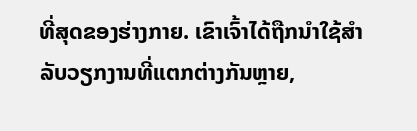ທີ່ສຸດຂອງຮ່າງກາຍ. ເຂົາເຈົ້າໄດ້ຖືກນໍາໃຊ້ສໍາລັບວຽກງານທີ່ແຕກຕ່າງກັນຫຼາຍ,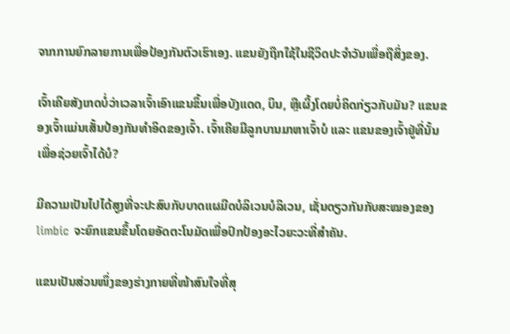ຈາກການຍົກລາຍການເພື່ອປ້ອງກັນຕົວເຮົາເອງ. ແຂນຍັງຖືກໃຊ້ໃນຊີວິດປະຈຳວັນເພື່ອຖືສິ່ງຂອງ.

ເຈົ້າເຄີຍສັງເກດບໍ່ວ່າເວລາເຈົ້າເອົາແຂນຂຶ້ນເພື່ອບັງແດດ, ບິນ, ຫຼືເຜິ້ງໂດຍບໍ່ຄິດກ່ຽວກັບມັນ? ແຂນຂອງເຈົ້າແມ່ນເສັ້ນປ້ອງກັນທໍາອິດຂອງເຈົ້າ. ເຈົ້າເຄີຍມີລູກບານມາຫາເຈົ້າບໍ ແລະ ແຂນຂອງເຈົ້າຢູ່ທີ່ນັ້ນເພື່ອຊ່ວຍເຈົ້າໄດ້ບໍ?

ມີຄວາມເປັນໄປໄດ້ສູງທີ່ຈະປະສົບກັບບາດແຜມີດບໍລິເວນບໍລິເວນ, ເຊັ່ນດຽວກັນກັບສະໝອງຂອງ limbic ຈະຍົກແຂນຂຶ້ນໂດຍອັດຕະໂນມັດເພື່ອປົກປ້ອງອະໄວຍະວະທີ່ສຳຄັນ.

ແຂນເປັນສ່ວນໜຶ່ງຂອງຮ່າງກາຍທີ່ໜ້າສົນໃຈທີ່ສຸ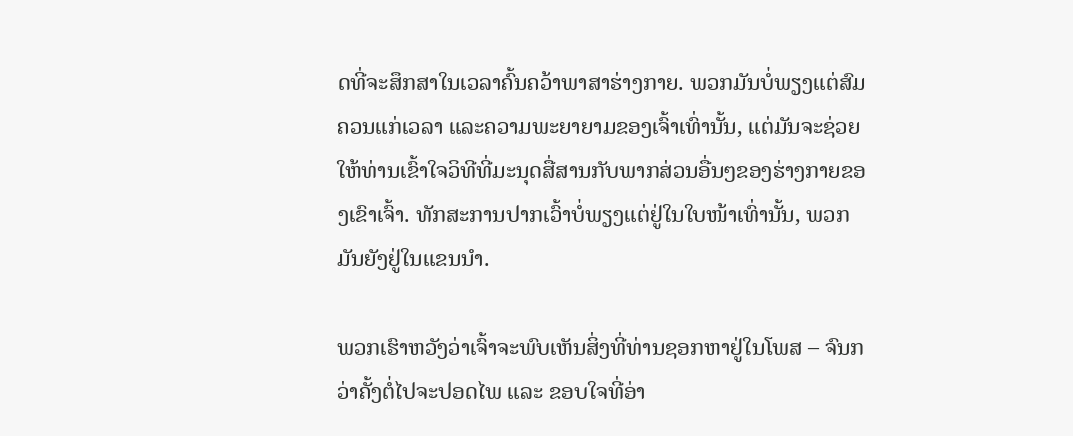ດທີ່ຈະສຶກສາໃນເວລາຄົ້ນຄວ້າພາສາຮ່າງກາຍ. ພວກມັນບໍ່ພຽງແຕ່ສົມຄວນແກ່ເວລາ ແລະຄວາມພະຍາຍາມຂອງເຈົ້າເທົ່ານັ້ນ, ແຕ່ມັນຈະຊ່ວຍໃຫ້ທ່ານເຂົ້າໃຈວິທີທີ່ມະນຸດສື່ສານກັບພາກສ່ວນອື່ນໆຂອງຮ່າງກາຍຂອງເຂົາເຈົ້າ. ທັກສະການປາກເວົ້າບໍ່ພຽງແຕ່ຢູ່ໃນໃບໜ້າເທົ່ານັ້ນ, ພວກມັນຍັງຢູ່ໃນແຂນນຳ.

ພວກເຮົາຫວັງວ່າເຈົ້າຈະພົບເຫັນສິ່ງທີ່ທ່ານຊອກຫາຢູ່ໃນໂພສ – ຈົນກວ່າຄັ້ງຕໍ່ໄປຈະປອດໄພ ແລະ ຂອບໃຈທີ່ອ່າ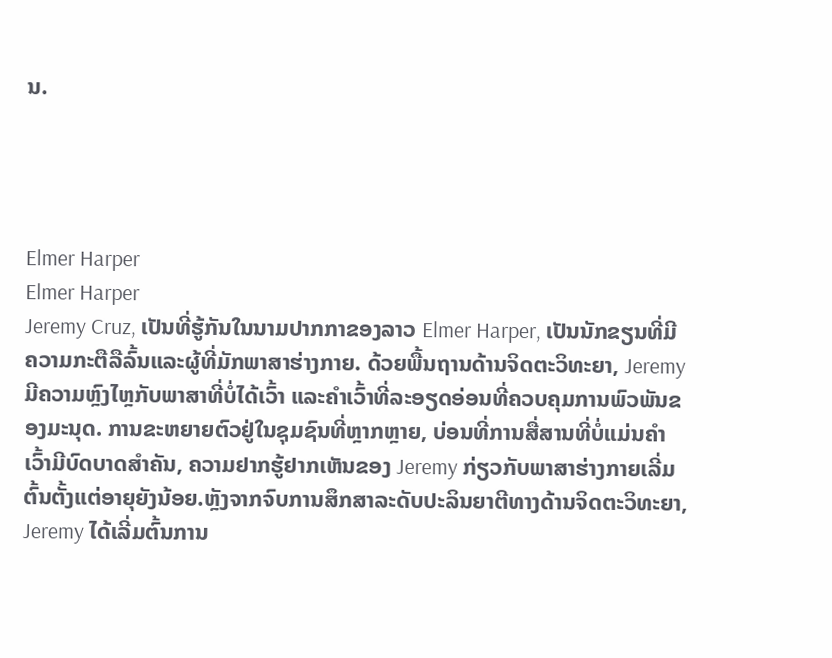ນ.




Elmer Harper
Elmer Harper
Jeremy Cruz, ເປັນທີ່ຮູ້ກັນໃນນາມປາກກາຂອງລາວ Elmer Harper, ເປັນນັກຂຽນທີ່ມີຄວາມກະຕືລືລົ້ນແລະຜູ້ທີ່ມັກພາສາຮ່າງກາຍ. ດ້ວຍພື້ນຖານດ້ານຈິດຕະວິທະຍາ, Jeremy ມີຄວາມຫຼົງໄຫຼກັບພາສາທີ່ບໍ່ໄດ້ເວົ້າ ແລະຄຳເວົ້າທີ່ລະອຽດອ່ອນທີ່ຄວບຄຸມການພົວພັນຂອງມະນຸດ. ການຂະຫຍາຍຕົວຢູ່ໃນຊຸມຊົນທີ່ຫຼາກຫຼາຍ, ບ່ອນທີ່ການສື່ສານທີ່ບໍ່ແມ່ນຄໍາເວົ້າມີບົດບາດສໍາຄັນ, ຄວາມຢາກຮູ້ຢາກເຫັນຂອງ Jeremy ກ່ຽວກັບພາສາຮ່າງກາຍເລີ່ມຕົ້ນຕັ້ງແຕ່ອາຍຸຍັງນ້ອຍ.ຫຼັງຈາກຈົບການສຶກສາລະດັບປະລິນຍາຕີທາງດ້ານຈິດຕະວິທະຍາ, Jeremy ໄດ້ເລີ່ມຕົ້ນການ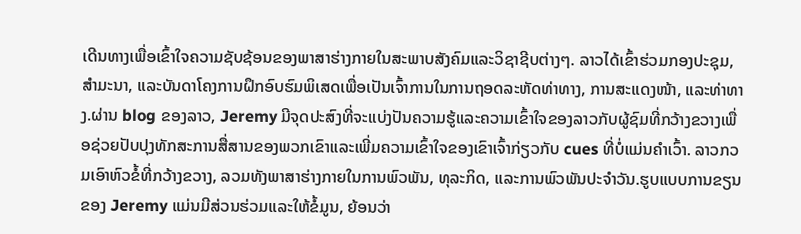ເດີນທາງເພື່ອເຂົ້າໃຈຄວາມຊັບຊ້ອນຂອງພາສາຮ່າງກາຍໃນສະພາບສັງຄົມແລະວິຊາຊີບຕ່າງໆ. ລາວໄດ້ເຂົ້າຮ່ວມກອງປະຊຸມ, ສຳມະນາ, ແລະບັນດາໂຄງການຝຶກອົບຮົມພິເສດເພື່ອເປັນເຈົ້າການໃນການຖອດລະຫັດທ່າທາງ, ການສະແດງໜ້າ, ແລະທ່າທາງ.ຜ່ານ blog ຂອງລາວ, Jeremy ມີຈຸດປະສົງທີ່ຈະແບ່ງປັນຄວາມຮູ້ແລະຄວາມເຂົ້າໃຈຂອງລາວກັບຜູ້ຊົມທີ່ກວ້າງຂວາງເພື່ອຊ່ວຍປັບປຸງທັກສະການສື່ສານຂອງພວກເຂົາແລະເພີ່ມຄວາມເຂົ້າໃຈຂອງເຂົາເຈົ້າກ່ຽວກັບ cues ທີ່ບໍ່ແມ່ນຄໍາເວົ້າ. ລາວກວມເອົາຫົວຂໍ້ທີ່ກວ້າງຂວາງ, ລວມທັງພາສາຮ່າງກາຍໃນການພົວພັນ, ທຸລະກິດ, ແລະການພົວພັນປະຈໍາວັນ.ຮູບແບບການຂຽນຂອງ Jeremy ແມ່ນມີສ່ວນຮ່ວມແລະໃຫ້ຂໍ້ມູນ, ຍ້ອນວ່າ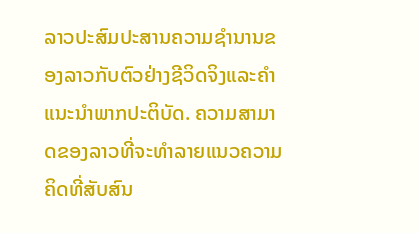ລາວປະສົມປະສານຄວາມຊໍານານຂອງລາວກັບຕົວຢ່າງຊີວິດຈິງແລະຄໍາແນະນໍາພາກປະຕິບັດ. ຄວາມສາມາດຂອງລາວທີ່ຈະທໍາລາຍແນວຄວາມຄິດທີ່ສັບສົນ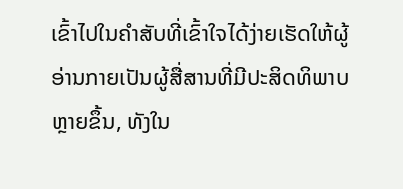ເຂົ້າໄປໃນຄໍາສັບທີ່ເຂົ້າໃຈໄດ້ງ່າຍເຮັດໃຫ້ຜູ້ອ່ານກາຍເປັນຜູ້ສື່ສານທີ່ມີປະສິດທິພາບຫຼາຍຂຶ້ນ, ທັງໃນ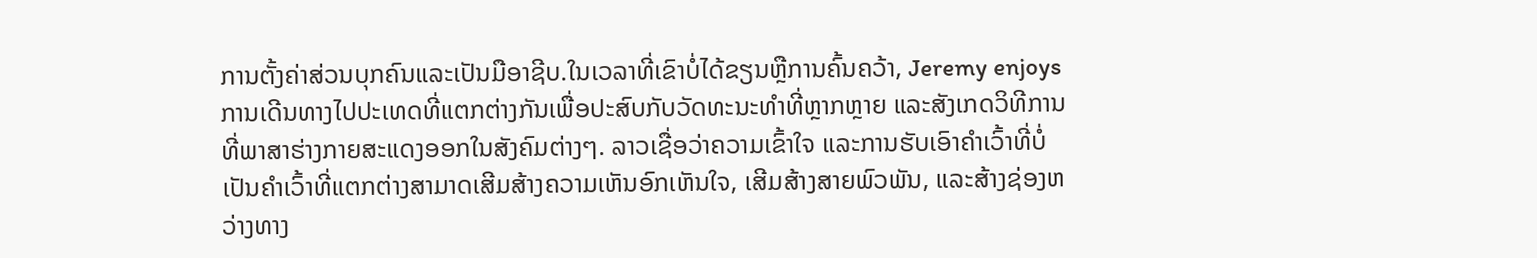ການຕັ້ງຄ່າສ່ວນບຸກຄົນແລະເປັນມືອາຊີບ.ໃນເວລາທີ່ເຂົາບໍ່ໄດ້ຂຽນຫຼືການຄົ້ນຄວ້າ, Jeremy enjoys ການເດີນທາງໄປປະເທດທີ່ແຕກຕ່າງກັນເພື່ອປະສົບກັບວັດທະນະທໍາທີ່ຫຼາກຫຼາຍ ແລະສັງເກດວິທີການທີ່ພາສາຮ່າງກາຍສະແດງອອກໃນສັງຄົມຕ່າງໆ. ລາວເຊື່ອວ່າຄວາມເຂົ້າໃຈ ແລະການຮັບເອົາຄຳເວົ້າທີ່ບໍ່ເປັນຄຳເວົ້າທີ່ແຕກຕ່າງສາມາດເສີມສ້າງຄວາມເຫັນອົກເຫັນໃຈ, ເສີມສ້າງສາຍພົວພັນ, ແລະສ້າງຊ່ອງຫວ່າງທາງ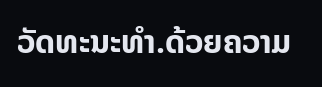ວັດທະນະທໍາ.ດ້ວຍຄວາມ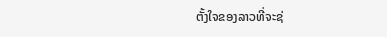ຕັ້ງໃຈຂອງລາວທີ່ຈະຊ່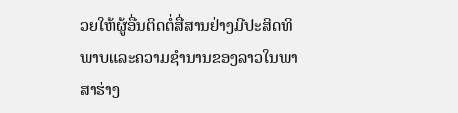ວຍໃຫ້ຜູ້ອື່ນຕິດຕໍ່ສື່ສານຢ່າງມີປະສິດທິພາບແລະຄວາມຊໍານານຂອງລາວໃນພາສາຮ່າງ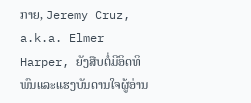ກາຍ, Jeremy Cruz, a.k.a. Elmer Harper, ຍັງສືບຕໍ່ມີອິດທິພົນແລະແຮງບັນດານໃຈຜູ້ອ່ານ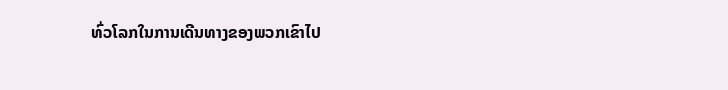ທົ່ວໂລກໃນການເດີນທາງຂອງພວກເຂົາໄປ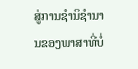ສູ່ການຊໍານິຊໍານານຂອງພາສາທີ່ບໍ່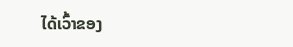ໄດ້ເວົ້າຂອງ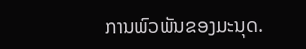ການພົວພັນຂອງມະນຸດ.